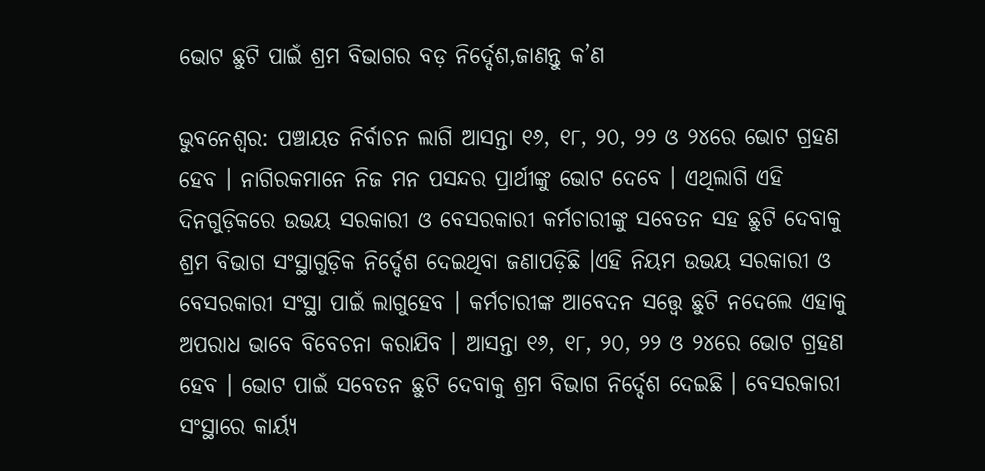ଭୋଟ ଛୁଟି ପାଇଁ ଶ୍ରମ ବିଭାଗର ବଡ଼ ନିର୍ଦ୍ଦେଶ,ଜାଣନ୍ତୁ କ’ଣ

ଭୁବନେଶ୍ବର: ପଞ୍ଚାୟତ ନିର୍ବାଚନ ଲାଗି ଆସନ୍ତା ୧୬, ୧୮, ୨୦, ୨୨ ଓ ୨୪ରେ ଭୋଟ ଗ୍ରହଣ ହେବ । ନାଗିରକମାନେ ନିଜ ମନ ପସନ୍ଦର ପ୍ରାର୍ଥୀଙ୍କୁ ଭୋଟ ଦେବେ । ଏଥିଲାଗି ଏହି ଦିନଗୁଡ଼ିକରେ ଉଭୟ ସରକାରୀ ଓ ବେସରକାରୀ କର୍ମଚାରୀଙ୍କୁ ସବେତନ ସହ ଛୁଟି ଦେବାକୁ ଶ୍ରମ ବିଭାଗ ସଂସ୍ଥାଗୁଡ଼ିକ ନିର୍ଦ୍ଦେଶ ଦେଇଥିବା ଜଣାପଡ଼ିଛି ।ଏହି ନିୟମ ଉଭୟ ସରକାରୀ ଓ ବେସରକାରୀ ସଂସ୍ଥା ପାଇଁ ଲାଗୁହେବ । କର୍ମଚାରୀଙ୍କ ଆବେଦନ ସତ୍ତ୍ବେ ଛୁଟି ନଦେଲେ ଏହାକୁ ଅପରାଧ ଭାବେ ବିବେଚନା କରାଯିବ । ଆସନ୍ତା ୧୬, ୧୮, ୨୦, ୨୨ ଓ ୨୪ରେ ଭୋଟ ଗ୍ରହଣ ହେବ । ଭୋଟ ପାଇଁ ସବେତନ ଛୁଟି ଦେବାକୁ ଶ୍ରମ ବିଭାଗ ନିର୍ଦ୍ଦେଶ ଦେଇଛି । ବେସରକାରୀ ସଂସ୍ଥାରେ କାର୍ୟ୍ୟ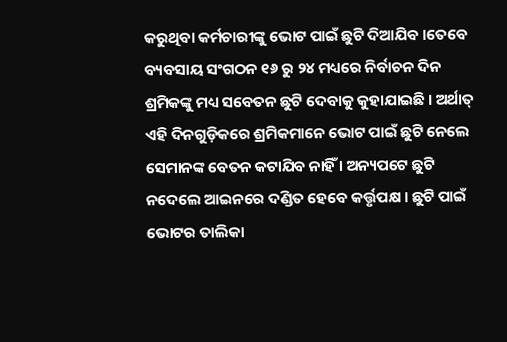କରୁଥିବା କର୍ମଚାରୀଙ୍କୁ ଭୋଟ ପାଇଁ ଛୁଟି ଦିଆଯିବ ।ତେବେ ବ୍ୟବସାୟ ସଂଗଠନ ୧୬ ରୁ ୨୪ ମଧ୍ୟରେ ନିର୍ବାଚନ ଦିନ ଶ୍ରମିକଙ୍କୁ ମଧ୍ୟ ସବେତନ ଛୁଟି ଦେବାକୁ କୁହାଯାଇଛି । ଅର୍ଥାତ୍ ଏହି ଦିନଗୁଡ଼ିକରେ ଶ୍ରମିକମାନେ ଭୋଟ ପାଇଁ ଛୁଟି ନେଲେ ସେମାନଙ୍କ ବେତନ କଟାଯିବ ନାହିଁ । ଅନ୍ୟପଟେ ଛୁଟି ନଦେଲେ ଆଇନରେ ଦଣ୍ଡିତ ହେବେ କର୍ତ୍ତୃପକ୍ଷ । ଛୁଟି ପାଇଁ ଭୋଟର ତାଲିକା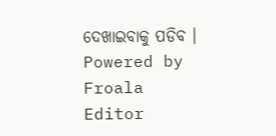ଦେଖାଇବାକୁ ପଡିବ ।
Powered by Froala Editor